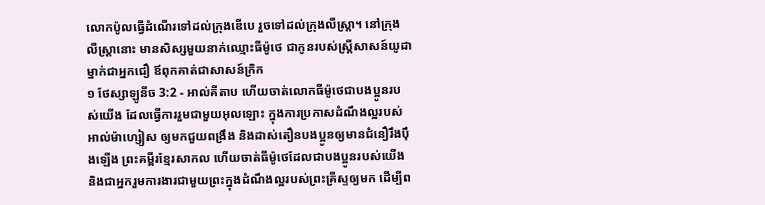លោកប៉ូលធ្វើដំណើរទៅដល់ក្រុងឌើបេ រួចទៅដល់ក្រុងលីស្ដ្រា។ នៅក្រុងលីស្ដ្រានោះ មានសិស្សមួយនាក់ឈ្មោះធីម៉ូថេ ជាកូនរបស់ស្ដ្រីសាសន៍យូដាម្នាក់ជាអ្នកជឿ ឪពុកគាត់ជាសាសន៍ក្រិក
១ ថែស្សាឡូនីច 3:2 - អាល់គីតាប ហើយចាត់លោកធីម៉ូថេជាបងប្អូនរបស់យើង ដែលធ្វើការរួមជាមួយអុលឡោះ ក្នុងការប្រកាសដំណឹងល្អរបស់អាល់ម៉ាហ្សៀស ឲ្យមកជួយពង្រឹង និងដាស់តឿនបងប្អូនឲ្យមានជំនឿរឹងប៉ឹងឡើង ព្រះគម្ពីរខ្មែរសាកល ហើយចាត់ធីម៉ូថេដែលជាបងប្អូនរបស់យើង និងជាអ្នករួមការងារជាមួយព្រះក្នុងដំណឹងល្អរបស់ព្រះគ្រីស្ទឲ្យមក ដើម្បីព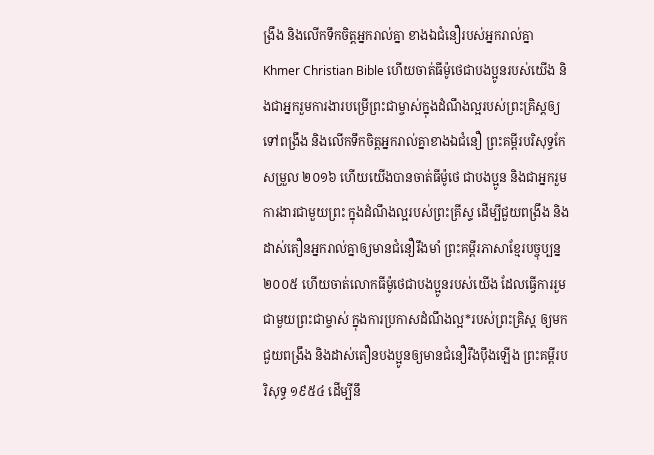ង្រឹង និងលើកទឹកចិត្តអ្នករាល់គ្នា ខាងឯជំនឿរបស់អ្នករាល់គ្នា Khmer Christian Bible ហើយចាត់ធីម៉ូថេជាបងប្អូនរបស់យើង និងជាអ្នករួមការងារបម្រើព្រះជាម្ចាស់ក្នុងដំណឹងល្អរបស់ព្រះគ្រិស្ដឲ្យទៅពង្រឹង និងលើកទឹកចិត្តអ្នករាល់គ្នាខាងឯជំនឿ ព្រះគម្ពីរបរិសុទ្ធកែសម្រួល ២០១៦ ហើយយើងបានចាត់ធីម៉ូថេ ជាបងប្អូន និងជាអ្នករួមការងារជាមួយព្រះ ក្នុងដំណឹងល្អរបស់ព្រះគ្រីស្ទ ដើម្បីជួយពង្រឹង និងដាស់តឿនអ្នករាល់គ្នាឲ្យមានជំនឿរឹងមាំ ព្រះគម្ពីរភាសាខ្មែរបច្ចុប្បន្ន ២០០៥ ហើយចាត់លោកធីម៉ូថេជាបងប្អូនរបស់យើង ដែលធ្វើការរួមជាមួយព្រះជាម្ចាស់ ក្នុងការប្រកាសដំណឹងល្អ*របស់ព្រះគ្រិស្ដ ឲ្យមកជួយពង្រឹង និងដាស់តឿនបងប្អូនឲ្យមានជំនឿរឹងប៉ឹងឡើង ព្រះគម្ពីរបរិសុទ្ធ ១៩៥៤ ដើម្បីនឹ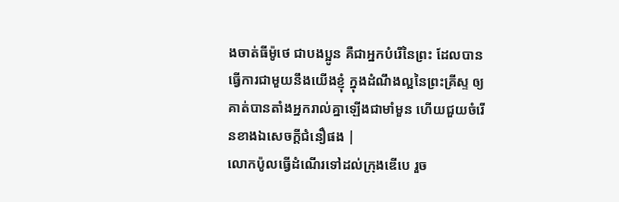ងចាត់ធីម៉ូថេ ជាបងប្អូន គឺជាអ្នកបំរើនៃព្រះ ដែលបានធ្វើការជាមួយនឹងយើងខ្ញុំ ក្នុងដំណឹងល្អនៃព្រះគ្រីស្ទ ឲ្យគាត់បានតាំងអ្នករាល់គ្នាឡើងជាមាំមួន ហើយជួយចំរើនខាងឯសេចក្ដីជំនឿផង |
លោកប៉ូលធ្វើដំណើរទៅដល់ក្រុងឌើបេ រួច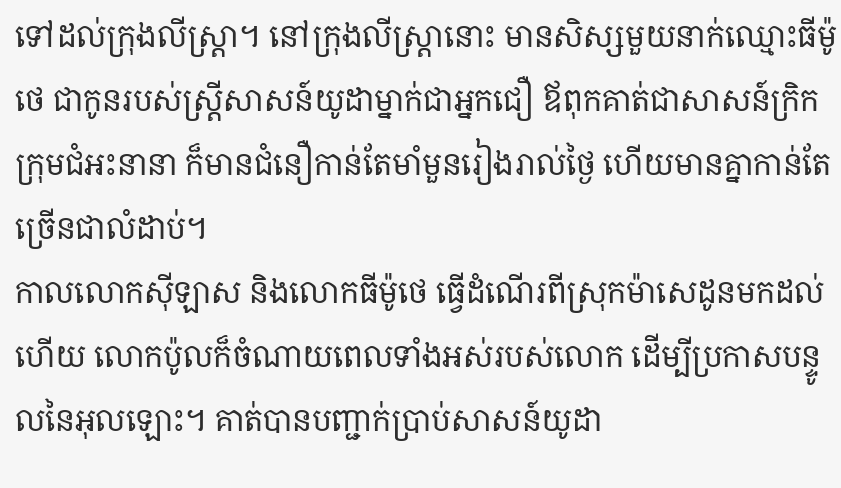ទៅដល់ក្រុងលីស្ដ្រា។ នៅក្រុងលីស្ដ្រានោះ មានសិស្សមួយនាក់ឈ្មោះធីម៉ូថេ ជាកូនរបស់ស្ដ្រីសាសន៍យូដាម្នាក់ជាអ្នកជឿ ឪពុកគាត់ជាសាសន៍ក្រិក
ក្រុមជំអះនានា ក៏មានជំនឿកាន់តែមាំមួនរៀងរាល់ថ្ងៃ ហើយមានគ្នាកាន់តែច្រើនជាលំដាប់។
កាលលោកស៊ីឡាស និងលោកធីម៉ូថេ ធ្វើដំណើរពីស្រុកម៉ាសេដូនមកដល់ហើយ លោកប៉ូលក៏ចំណាយពេលទាំងអស់របស់លោក ដើម្បីប្រកាសបន្ទូលនៃអុលឡោះ។ គាត់បានបញ្ជាក់ប្រាប់សាសន៍យូដា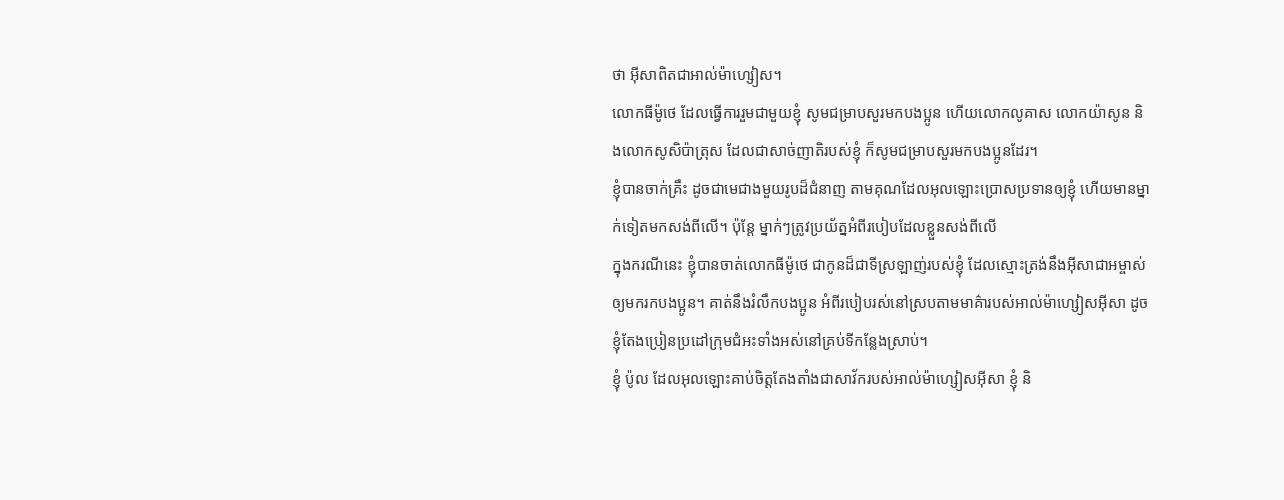ថា អ៊ីសាពិតជាអាល់ម៉ាហ្សៀស។
លោកធីម៉ូថេ ដែលធ្វើការរួមជាមួយខ្ញុំ សូមជម្រាបសួរមកបងប្អូន ហើយលោកលូគាស លោកយ៉ាសូន និងលោកសូសិប៉ាត្រុស ដែលជាសាច់ញាតិរបស់ខ្ញុំ ក៏សូមជម្រាបសួរមកបងប្អូនដែរ។
ខ្ញុំបានចាក់គ្រឹះ ដូចជាមេជាងមួយរូបដ៏ជំនាញ តាមគុណដែលអុលឡោះប្រោសប្រទានឲ្យខ្ញុំ ហើយមានម្នាក់ទៀតមកសង់ពីលើ។ ប៉ុន្ដែ ម្នាក់ៗត្រូវប្រយ័ត្នអំពីរបៀបដែលខ្លួនសង់ពីលើ
ក្នុងករណីនេះ ខ្ញុំបានចាត់លោកធីម៉ូថេ ជាកូនដ៏ជាទីស្រឡាញ់របស់ខ្ញុំ ដែលស្មោះត្រង់នឹងអ៊ីសាជាអម្ចាស់ឲ្យមករកបងប្អូន។ គាត់នឹងរំលឹកបងប្អូន អំពីរបៀបរស់នៅស្របតាមមាគ៌ារបស់អាល់ម៉ាហ្សៀសអ៊ីសា ដូចខ្ញុំតែងប្រៀនប្រដៅក្រុមជំអះទាំងអស់នៅគ្រប់ទីកន្លែងស្រាប់។
ខ្ញុំ ប៉ូល ដែលអុលឡោះគាប់ចិត្តតែងតាំងជាសាវ័ករបស់អាល់ម៉ាហ្សៀសអ៊ីសា ខ្ញុំ និ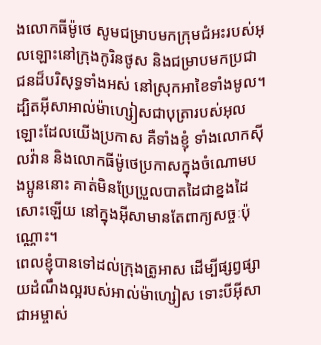ងលោកធីម៉ូថេ សូមជម្រាបមកក្រុមជំអះរបស់អុលឡោះនៅក្រុងកូរិនថូស និងជម្រាបមកប្រជាជនដ៏បរិសុទ្ធទាំងអស់ នៅស្រុកអាខៃទាំងមូល។
ដ្បិតអ៊ីសាអាល់ម៉ាហ្សៀសជាបុត្រារបស់អុលឡោះដែលយើងប្រកាស គឺទាំងខ្ញុំ ទាំងលោកស៊ីលវ៉ាន និងលោកធីម៉ូថេប្រកាសក្នុងចំណោមបងប្អូននោះ គាត់មិនប្រែប្រួលបាតដៃជាខ្នងដៃសោះឡើយ នៅក្នុងអ៊ីសាមានតែពាក្យសច្ចៈប៉ុណ្ណោះ។
ពេលខ្ញុំបានទៅដល់ក្រុងត្រូអាស ដើម្បីផ្សព្វផ្សាយដំណឹងល្អរបស់អាល់ម៉ាហ្សៀស ទោះបីអ៊ីសាជាអម្ចាស់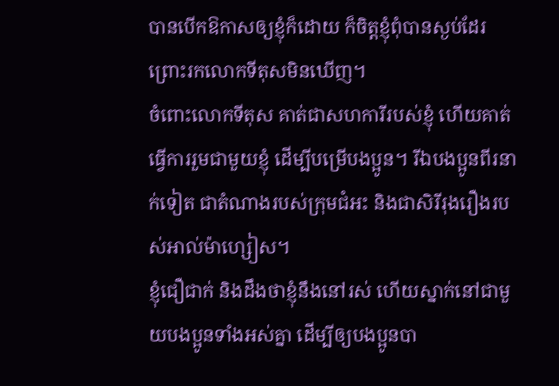បានបើកឱកាសឲ្យខ្ញុំក៏ដោយ ក៏ចិត្ដខ្ញុំពុំបានស្ងប់ដែរព្រោះរកលោកទីតុសមិនឃើញ។
ចំពោះលោកទីតុស គាត់ជាសហការីរបស់ខ្ញុំ ហើយគាត់ធ្វើការរួមជាមួយខ្ញុំ ដើម្បីបម្រើបងប្អូន។ រីឯបងប្អូនពីរនាក់ទៀត ជាតំណាងរបស់ក្រុមជំអះ និងជាសិរីរុងរឿងរបស់អាល់ម៉ាហ្សៀស។
ខ្ញុំជឿជាក់ និងដឹងថាខ្ញុំនឹងនៅរស់ ហើយស្នាក់នៅជាមួយបងប្អូនទាំងអស់គ្នា ដើម្បីឲ្យបងប្អូនបា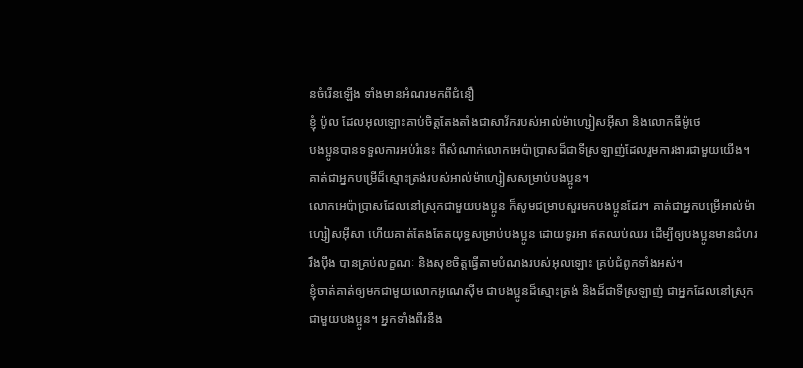នចំរើនឡើង ទាំងមានអំណរមកពីជំនឿ
ខ្ញុំ ប៉ូល ដែលអុលឡោះគាប់ចិត្តតែងតាំងជាសាវ័ករបស់អាល់ម៉ាហ្សៀសអ៊ីសា និងលោកធីម៉ូថេ
បងប្អូនបានទទួលការអប់រំនេះ ពីសំណាក់លោកអេប៉ាប្រាសដ៏ជាទីស្រឡាញ់ដែលរួមការងារជាមួយយើង។ គាត់ជាអ្នកបម្រើដ៏ស្មោះត្រង់របស់អាល់ម៉ាហ្សៀសសម្រាប់បងប្អូន។
លោកអេប៉ាប្រាសដែលនៅស្រុកជាមួយបងប្អូន ក៏សូមជម្រាបសួរមកបងប្អូនដែរ។ គាត់ជាអ្នកបម្រើអាល់ម៉ាហ្សៀសអ៊ីសា ហើយគាត់តែងតែតយុទ្ធសម្រាប់បងប្អូន ដោយទូរអា ឥតឈប់ឈរ ដើម្បីឲ្យបងប្អូនមានជំហររឹងប៉ឹង បានគ្រប់លក្ខណៈ និងសុខចិត្ដធ្វើតាមបំណងរបស់អុលឡោះ គ្រប់ជំពូកទាំងអស់។
ខ្ញុំចាត់គាត់ឲ្យមកជាមួយលោកអូណេស៊ីម ជាបងប្អូនដ៏ស្មោះត្រង់ និងដ៏ជាទីស្រឡាញ់ ជាអ្នកដែលនៅស្រុកជាមួយបងប្អូន។ អ្នកទាំងពីរនឹង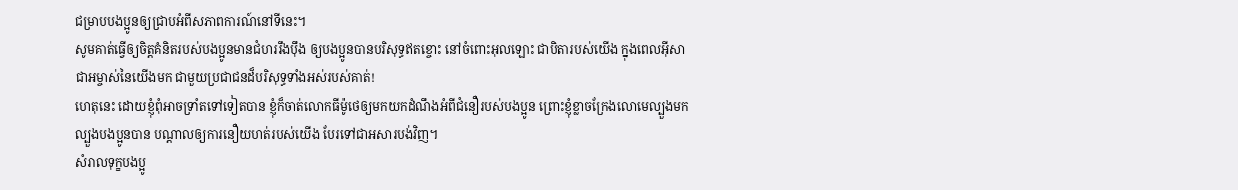ជម្រាបបងប្អូនឲ្យជ្រាបអំពីសភាពការណ៍នៅទីនេះ។
សូមគាត់ធ្វើឲ្យចិត្ដគំនិតរបស់បងប្អូនមានជំហររឹងប៉ឹង ឲ្យបងប្អូនបានបរិសុទ្ធឥតខ្ចោះ នៅចំពោះអុលឡោះ ជាបិតារបស់យើង ក្នុងពេលអ៊ីសាជាអម្ចាស់នៃយើងមក ជាមួយប្រជាជនដ៏បរិសុទ្ធទាំងអស់របស់គាត់!
ហេតុនេះ ដោយខ្ញុំពុំអាចទ្រាំតទៅទៀតបាន ខ្ញុំក៏ចាត់លោកធីម៉ូថេឲ្យមកយកដំណឹងអំពីជំនឿរបស់បងប្អូន ព្រោះខ្ញុំខ្លាចក្រែងលោមេល្បួងមកល្បួងបងប្អូនបាន បណ្ដាលឲ្យការនឿយហត់របស់យើង បែរទៅជាអសារបង់វិញ។
សំរាលទុក្ខបងប្អូ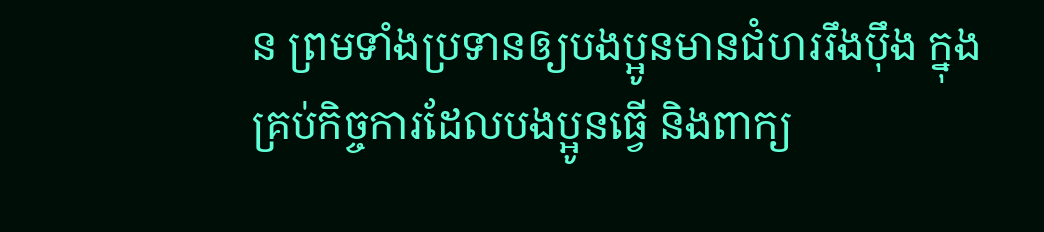ន ព្រមទាំងប្រទានឲ្យបងប្អូនមានជំហររឹងប៉ឹង ក្នុងគ្រប់កិច្ចការដែលបងប្អូនធ្វើ និងពាក្យ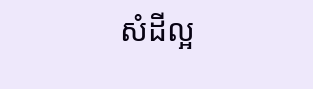សំដីល្អ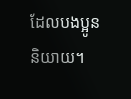ដែលបងប្អូននិយាយ។